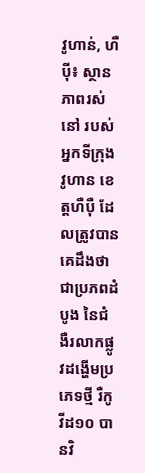វូហាន់, ហឺប៉ី៖ ស្ថានភាពរស់នៅ របស់អ្នកទីក្រុងវូហាន ខេត្តហឺប៉ឺ ដែលត្រូវបានគេដឹងថា ជាប្រភពដំបូង នៃជំងឺរលាកផ្លូវដង្ហើមប្រភេទថ្មី រឺកូវីដ១០ បានវិ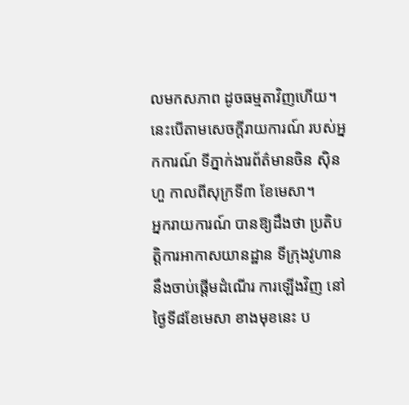លមកសភាព ដូចធម្មតាវិញហើយ។ នេះបើតាមសេចក្តីរាយការណ៍ របស់អ្នកការណ៍ ទីភ្នាក់ងារព័ត៌មានចិន ស៊ិនហួ កាលពីសុក្រទី៣ ខែមេសា។
អ្នករាយការណ៍ បានឱ្យដឹងថា ប្រតិបត្តិការអាកាសយានដ្ឋាន ទីក្រុងវូហាន នឹងចាប់ផ្តើមដំណើរ ការឡើងវិញ នៅថ្ងៃទី៨ខែមេសា ខាងមុខនេះ ប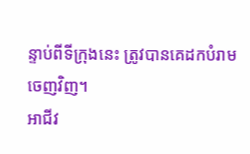ន្ទាប់ពីទីក្រុងនេះ ត្រូវបានគេដកបំរាមចេញវិញ។
អាជីវ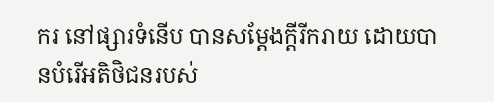ករ នៅផ្សារទំនើប បានសម្តែងក្តីរីករាយ ដោយបានបំរើអតិថិជនរបស់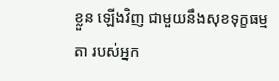ខ្លួន ឡើងវិញ ជាមួយនឹងសុខទុក្ខធម្មតា របស់អ្នក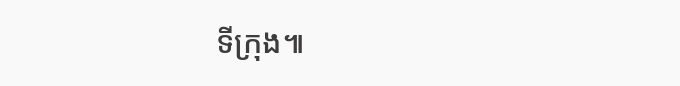ទីក្រុង៕